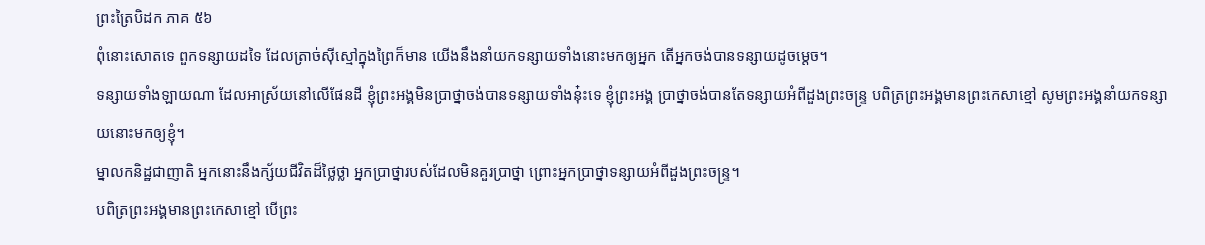ព្រះត្រៃបិដក ភាគ ៥៦
ពុំនោះសោតទេ ពួកទន្សាយដទៃ ដែលត្រាច់ស៊ីស្មៅក្នុងព្រៃក៏មាន យើងនឹងនាំយកទន្សាយទាំងនោះមកឲ្យអ្នក តើអ្នកចង់បានទន្សាយដូចម្ដេច។
ទន្សាយទាំងឡាយណា ដែលអាស្រ័យនៅលើផែនដី ខ្ញុំព្រះអង្គមិនប្រាថ្នាចង់បានទន្សាយទាំងនុ៎ះទេ ខ្ញុំព្រះអង្គ ប្រាថ្នាចង់បានតែទន្សាយអំពីដួងព្រះចន្រ្ទ បពិត្រព្រះអង្គមានព្រះកេសាខ្មៅ សូមព្រះអង្គនាំយកទន្សាយនោះមកឲ្យខ្ញុំ។
ម្នាលកនិដ្ឋជាញាតិ អ្នកនោះនឹងក្ស័យជីវិតដ៏ថ្លៃថ្លា អ្នកប្រាថ្នារបស់ដែលមិនគួរប្រាថ្នា ព្រោះអ្នកប្រាថ្នាទន្សាយអំពីដួងព្រះចន្រ្ទ។
បពិត្រព្រះអង្គមានព្រះកេសាខ្មៅ បើព្រះ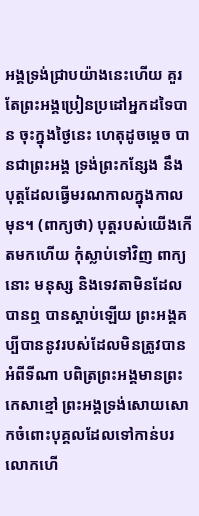អង្គទ្រង់ជ្រាបយ៉ាងនេះហើយ គួរតែព្រះអង្គប្រៀនប្រដៅអ្នកដទៃបាន ចុះក្នុងថ្ងៃនេះ ហេតុដូចម្ដេច បានជាព្រះអង្គ ទ្រង់ព្រះកន្សែង នឹងបុត្តដែលធ្វើមរណកាលក្នុងកាលមុន។ (ពាក្យថា) បុត្តរបស់យើងកើតមកហើយ កុំស្លាប់ទៅវិញ ពាក្យនោះ មនុស្ស និងទេវតាមិនដែលបានឮ បានស្ដាប់ឡើយ ព្រះអង្គគប្បីបាននូវរបស់ដែលមិនត្រូវបានអំពីទីណា បពិត្រព្រះអង្គមានព្រះកេសាខ្មៅ ព្រះអង្គទ្រង់សោយសោកចំពោះបុគ្គលដែលទៅកាន់បរលោកហើ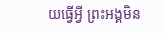យធ្វើអ្វី ព្រះអង្គមិន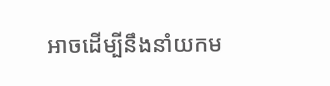អាចដើម្បីនឹងនាំយកម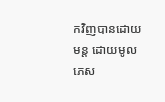កវិញបានដោយមន្ត ដោយមូលភេស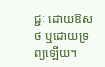ជ្ជៈ ដោយឱសថ ឬដោយទ្រព្យឡើយ។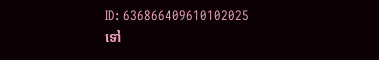ID: 636866409610102025
ទៅ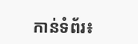កាន់ទំព័រ៖